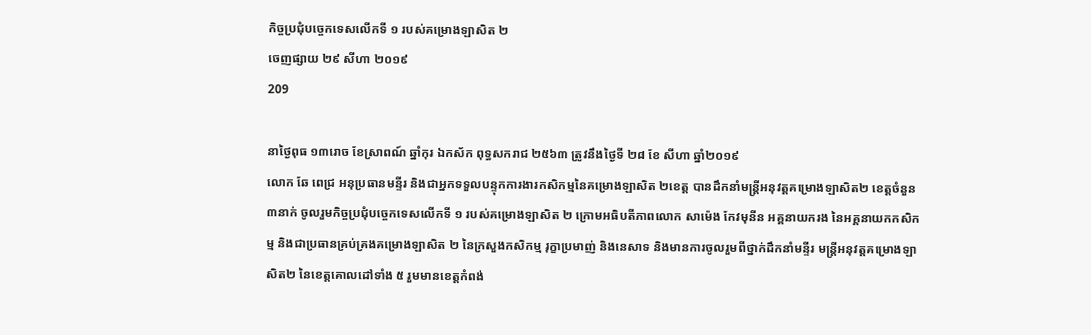កិច្ចប្រជុំបច្ចេកទេសលើកទី ១ របស់គម្រោងឡាសិត ២
ចេញផ្សាយ ២៩ សីហា ២០១៩
209

នាថ្ងៃពុធ ១៣រោច ខែស្រាពណ៍ ឆ្នាំកុរ ឯកស័ក ពុទ្ធសករាជ ២៥៦៣ ត្រូវនឹងថ្ងៃទី ២៨ ខែ សីហា ឆ្នាំ២០១៩
លោក ឆែ ពេជ្រ អនុប្រធានមន្ទីរ និងជាអ្នកទទួលបន្ទុកការងារកសិកម្មនៃគម្រោងឡាសិត ២ខេត្ត បានដឹកនាំមន្រ្តីអនុវត្តគម្រោងឡាសិត២ ខេត្តចំនួន ៣នាក់ ចូលរួមកិច្ចប្រជុំបច្ចេកទេសលើកទី ១ របស់គម្រោងឡាសិត ២ ក្រោមអធិបតីភាពលោក សាម៉េង កែវមុនីន អគ្គនាយករង នៃអគ្គនាយកកសិកម្ម និងជាប្រធានគ្រប់គ្រងគម្រោងឡាសិត ២ នៃក្រសួងកសិកម្ម រុក្ខាប្រមាញ់ និងនេសាទ និងមានការចូលរួមពីថ្នាក់ដឹកនាំមន្ទីរ មន្រ្តីអនុវត្តគម្រោងឡាសិត២ នៃខេត្តគោលដៅទាំង ៥ រួមមានខេត្តកំពង់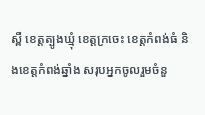ស្ពឺ ខេត្តត្បូងឃ្មុំ ខេត្តក្រចេះ ខេត្តកំពង់ធំ និងខេត្តកំពង់ឆ្នាំង សរុបអ្នកចូលរួមចំនួ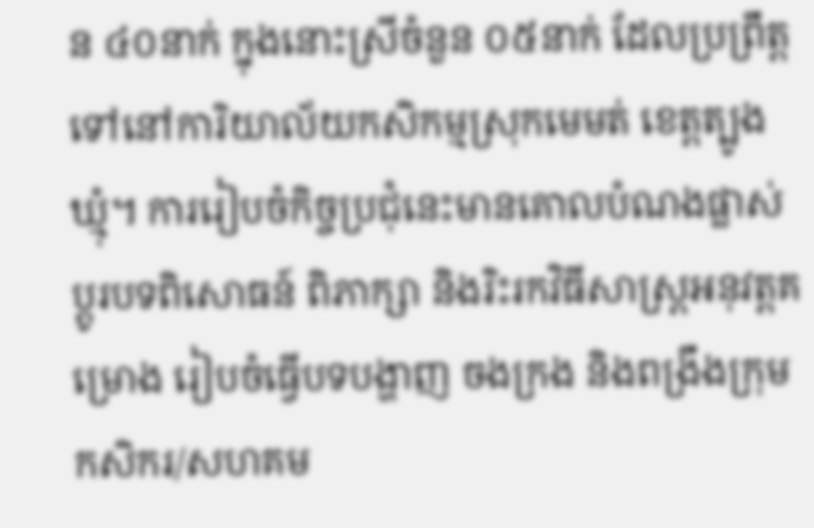ន ៤០នាក់ ក្នុងនោះស្រីចំនួន ០៥នាក់ ដែលប្រព្រឹត្តទៅនៅការិយាល័យកសិកម្មស្រុកមេមត់ ខេត្តត្បូងឃ្មុំ។ ការរៀបចំកិច្ចប្រជុំនេះមានគោលបំណងផ្លាស់ប្តូរបទពិសោធន៍ ពិភាក្សា និងរិះរកវិធីសាស្ត្រអនុវត្តគម្រោង រៀបចំធ្វើបទបង្ហាញ ចងក្រង និងពង្រឹងក្រុមកសិករ/សហគម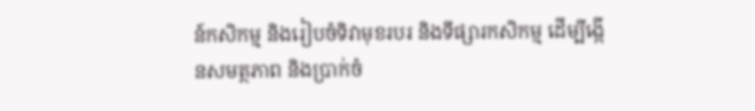ន៍កសិកម្ម និងរៀបចំទិវាមុខរបរ និងទីផ្សារកសិកម្ម ដើម្បីង្កើនសមត្ថភាព និងប្រាក់ចំ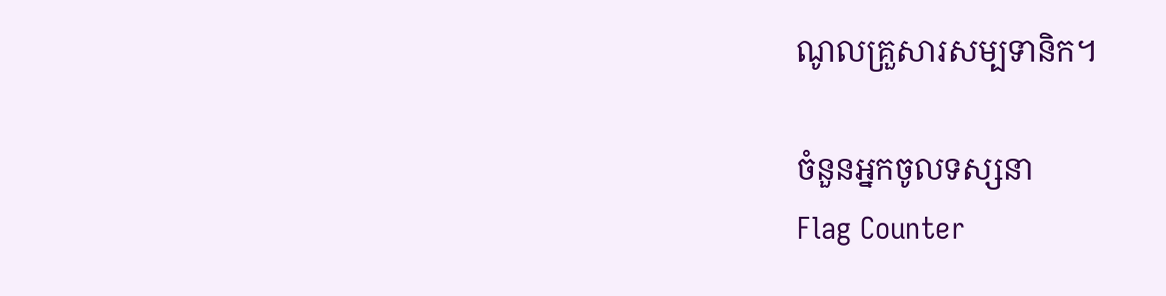ណូលគ្រួសារសម្បទានិក។

ចំនួនអ្នកចូលទស្សនា
Flag Counter